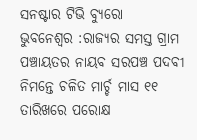ସନଷ୍ଟାର ଟିଭି ବ୍ୟୁରୋ
ଭୁବନେଶ୍ୱର :ରାଜ୍ୟର ସମସ୍ତ ଗ୍ରାମ ପଞ୍ଚାୟତର ନାୟବ ସରପଞ୍ଚ ପଦବୀ ନିମନ୍ତେ ଚଳିତ ମାର୍ଚ୍ଚ ମାସ ୧୧ ତାରିଖରେ ପରୋକ୍ଷ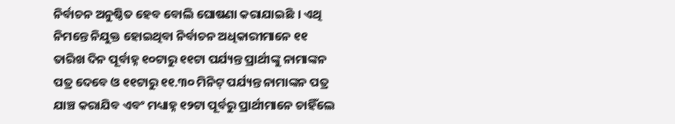ନିର୍ବାଚନ ଅନୁଷ୍ଠିତ ହେବ ବୋଲି ଘୋଷଣା କରାଯାଇଛି । ଏଥି ନିମନ୍ତେ ନିଯୁକ୍ତ ହୋଇଥିବା ନିର୍ବାଚନ ଅଧିକାରୀମାନେ ୧୧ ତାରିଖ ଦିନ ପୂର୍ବାହ୍ନ ୧୦ଟାରୁ ୧୧ଟା ପର୍ଯ୍ୟନ୍ତ ପ୍ରାର୍ଥୀଙ୍କୁ ନାମାଙ୍କନ ପତ୍ର ଦେବେ ଓ ୧୧ଟାରୁ ୧୧.୩୦ ମିନିଟ୍ ପର୍ଯ୍ୟନ୍ତ ନାମାଙ୍କନ ପତ୍ର ଯାଞ୍ଚ କରାଯିବ ଏବଂ ମଧ୍ୟାହ୍ନ ୧୨ଟା ପୂର୍ବରୁ ପ୍ରାର୍ଥୀମାନେ ଚାହିଁଲେ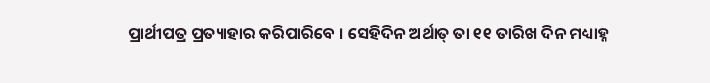ପ୍ରାର୍ଥୀପତ୍ର ପ୍ରତ୍ୟାହାର କରିପାରିବେ । ସେହିଦିନ ଅର୍ଥାତ୍ ତା ୧୧ ତାରିଖ ଦିନ ମଧ୍ୟାହ୍ନ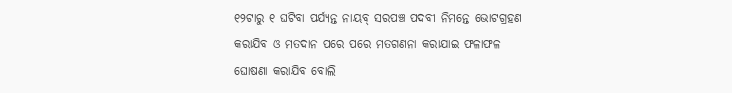୧୨ଟାରୁ ୧ ଘଟିବା ପର୍ଯ୍ୟନ୍ତ ନାୟବ୍ ସରପଞ୍ଚ ପଦବୀ ନିମନ୍ତେ ଭୋଟଗ୍ରହଣ କରାଯିବ ଓ ମତଦାନ ପରେ ପରେ ମତଗଣନା କରାଯାଇ ଫଳାଫଳ ଘୋଷଣା କରାଯିବ ବୋଲି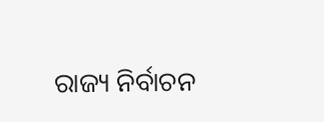ରାଜ୍ୟ ନିର୍ବାଚନ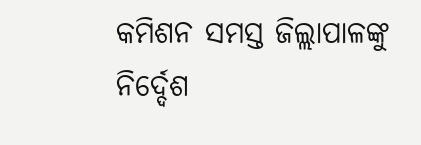କମିଶନ ସମସ୍ତ ଜିଲ୍ଲାପାଳଙ୍କୁ ନିର୍ଦ୍ଦେଶ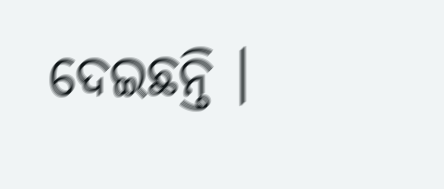ଦେଇଛନ୍ତି ।